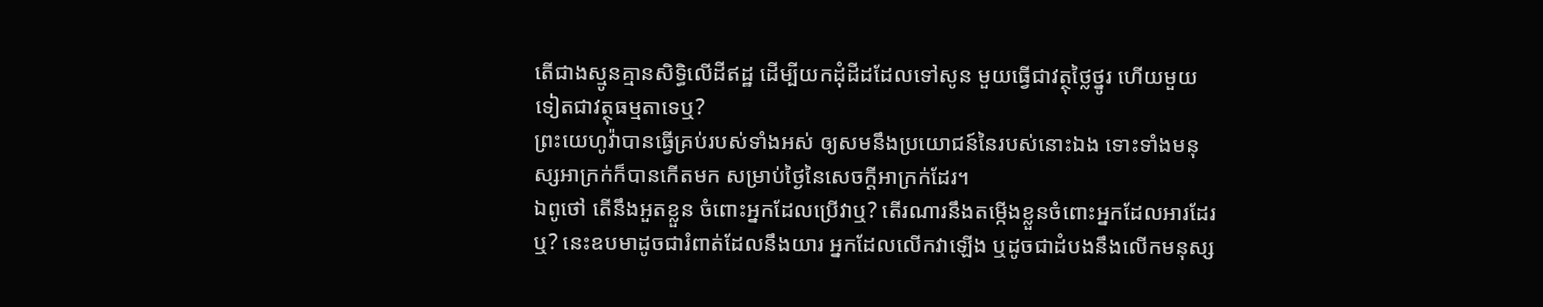តើជាងស្មូនគ្មានសិទ្ធិលើដីឥដ្ឋ ដើម្បីយកដុំដីដដែលទៅសូន មួយធ្វើជាវត្ថុថ្លៃថ្នូរ ហើយមួយទៀតជាវត្ថុធម្មតាទេឬ?
ព្រះយេហូវ៉ាបានធ្វើគ្រប់របស់ទាំងអស់ ឲ្យសមនឹងប្រយោជន៍នៃរបស់នោះឯង ទោះទាំងមនុស្សអាក្រក់ក៏បានកើតមក សម្រាប់ថ្ងៃនៃសេចក្ដីអាក្រក់ដែរ។
ឯពូថៅ តើនឹងអួតខ្លួន ចំពោះអ្នកដែលប្រើវាឬ? តើរណារនឹងតម្កើងខ្លួនចំពោះអ្នកដែលអារដែរឬ? នេះឧបមាដូចជារំពាត់ដែលនឹងយារ អ្នកដែលលើកវាឡើង ឬដូចជាដំបងនឹងលើកមនុស្ស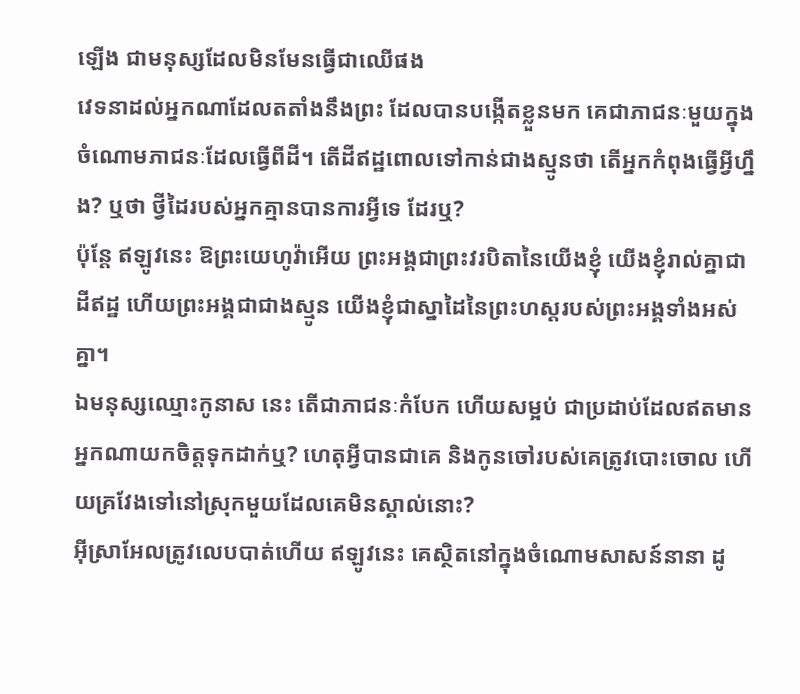ឡើង ជាមនុស្សដែលមិនមែនធ្វើជាឈើផង
វេទនាដល់អ្នកណាដែលតតាំងនឹងព្រះ ដែលបានបង្កើតខ្លួនមក គេជាភាជនៈមួយក្នុងចំណោមភាជនៈដែលធ្វើពីដី។ តើដីឥដ្ឋពោលទៅកាន់ជាងស្មូនថា តើអ្នកកំពុងធ្វើអ្វីហ្នឹង? ឬថា ថ្វីដៃរបស់អ្នកគ្មានបានការអ្វីទេ ដែរឬ?
ប៉ុន្តែ ឥឡូវនេះ ឱព្រះយេហូវ៉ាអើយ ព្រះអង្គជាព្រះវរបិតានៃយើងខ្ញុំ យើងខ្ញុំរាល់គ្នាជាដីឥដ្ឋ ហើយព្រះអង្គជាជាងស្មូន យើងខ្ញុំជាស្នាដៃនៃព្រះហស្តរបស់ព្រះអង្គទាំងអស់គ្នា។
ឯមនុស្សឈ្មោះកូនាស នេះ តើជាភាជនៈកំបែក ហើយសម្អប់ ជាប្រដាប់ដែលឥតមានអ្នកណាយកចិត្តទុកដាក់ឬ? ហេតុអ្វីបានជាគេ និងកូនចៅរបស់គេត្រូវបោះចោល ហើយគ្រវែងទៅនៅស្រុកមួយដែលគេមិនស្គាល់នោះ?
អ៊ីស្រាអែលត្រូវលេបបាត់ហើយ ឥឡូវនេះ គេស្ថិតនៅក្នុងចំណោមសាសន៍នានា ដូ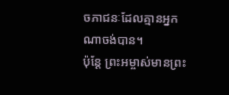ចភាជនៈដែលគ្មានអ្នកណាចង់បាន។
ប៉ុន្តែ ព្រះអម្ចាស់មានព្រះ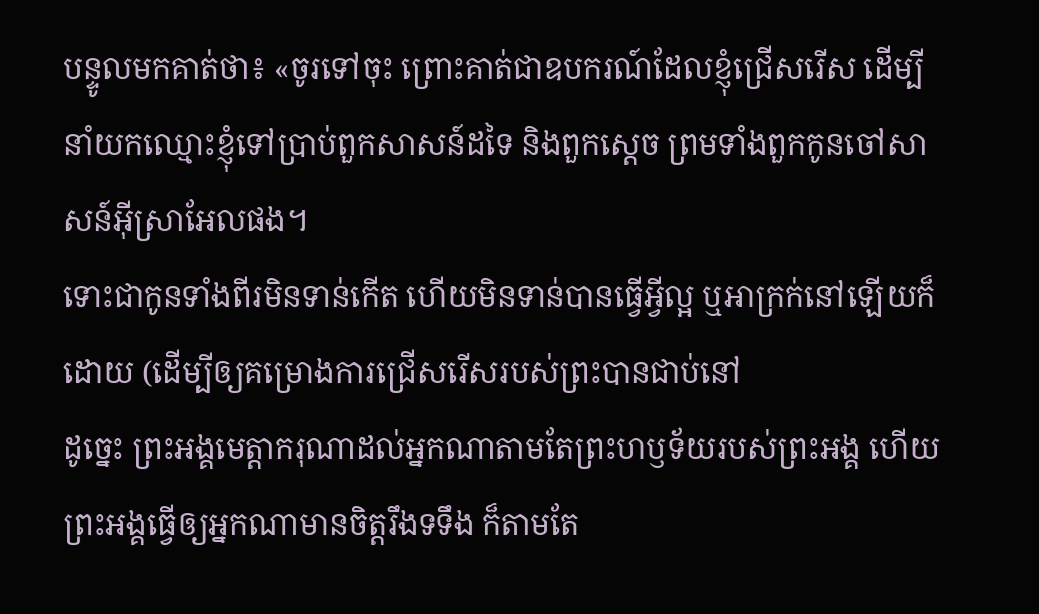បន្ទូលមកគាត់ថា៖ «ចូរទៅចុះ ព្រោះគាត់ជាឧបករណ៍ដែលខ្ញុំជ្រើសរើស ដើម្បីនាំយកឈ្មោះខ្ញុំទៅប្រាប់ពួកសាសន៍ដទៃ និងពួកស្តេច ព្រមទាំងពួកកូនចៅសាសន៍អ៊ីស្រាអែលផង។
ទោះជាកូនទាំងពីរមិនទាន់កើត ហើយមិនទាន់បានធ្វើអ្វីល្អ ឬអាក្រក់នៅឡើយក៏ដោយ (ដើម្បីឲ្យគម្រោងការជ្រើសរើសរបស់ព្រះបានជាប់នៅ
ដូច្នេះ ព្រះអង្គមេត្តាករុណាដល់អ្នកណាតាមតែព្រះហឫទ័យរបស់ព្រះអង្គ ហើយព្រះអង្គធ្វើឲ្យអ្នកណាមានចិត្តរឹងទទឹង ក៏តាមតែ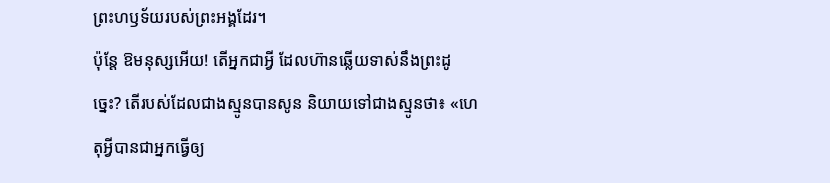ព្រះហឫទ័យរបស់ព្រះអង្គដែរ។
ប៉ុន្តែ ឱមនុស្សអើយ! តើអ្នកជាអ្វី ដែលហ៊ានឆ្លើយទាស់នឹងព្រះដូច្នេះ? តើរបស់ដែលជាងស្មូនបានសូន និយាយទៅជាងស្មូនថា៖ «ហេតុអ្វីបានជាអ្នកធ្វើឲ្យ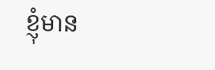ខ្ញុំមាន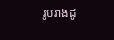រូបរាងដូ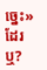ច្នេះ» ដែរឬ?